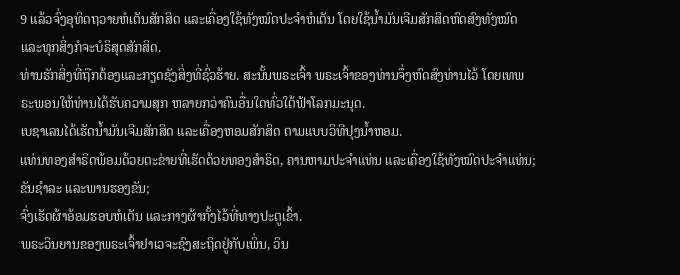9 ແລ້ວຈົ່ງອຸທິດຖວາຍຫໍເຕັນສັກສິດ ແລະເຄື່ອງໃຊ້ທັງໝົດປະຈຳຫໍເຕັນ ໂດຍໃຊ້ນໍ້າມັນເຈີມສັກສິດຫົດສົງທັງໝົດ ແລະທຸກສິ່ງກໍຈະບໍຣິສຸດສັກສິດ.
ທ່ານຮັກສິ່ງທີ່ຖືກຕ້ອງແລະກຽດຊັງສິ່ງທີ່ຊົ່ວຮ້າຍ. ສະນັ້ນພຣະເຈົ້າ ພຣະເຈົ້າຂອງທ່ານຈຶ່ງຫົດສົງທ່ານໄວ້ ໂດຍເທພຣະພອນໃຫ້ທ່ານໄດ້ຮັບຄວາມສຸກ ຫລາຍກວ່າຄົນອື່ນໃດທົ່ວໃຕ້ຟ້າໂລກມະນຸດ.
ເບຊາເລນໄດ້ເຮັດນໍ້າມັນເຈີມສັກສິດ ແລະເຄື່ອງຫອມສັກສິດ ຕາມແບບວິທີປຸງນໍ້າຫອມ.
ແທ່ນທອງສຳຣິດພ້ອມດ້ວຍຕະຂ່າຍທີ່ເຮັດດ້ວຍທອງສຳຣິດ, ຄານຫາມປະຈຳແທ່ນ ແລະເຄື່ອງໃຊ້ທັງໝົດປະຈຳແທ່ນ; ຂັນຊຳລະ ແລະພານຮອງຂັນ;
ຈົ່ງເຮັດຜ້າອ້ອມຮອບຫໍເຕັນ ແລະກາງຜ້າກັ້ງໄວ້ທີ່ທາງປະຕູເຂົ້າ.
ພຣະວິນຍານຂອງພຣະເຈົ້າຢາເວຈະຊົງສະຖິດຢູ່ກັບເພິ່ນ, ວິນ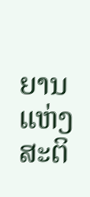ຍານແຫ່ງສະຕິ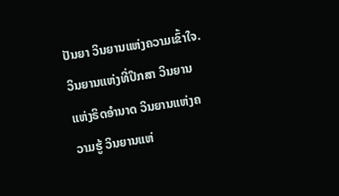ປັນຍາ ວິນຍານແຫ່ງຄວາມເຂົ້າໃຈ. ວິນຍານແຫ່ງທີ່ປຶກສາ ວິນຍານແຫ່ງຣິດອຳນາດ ວິນຍານແຫ່ງຄວາມຮູ້ ວິນຍານແຫ່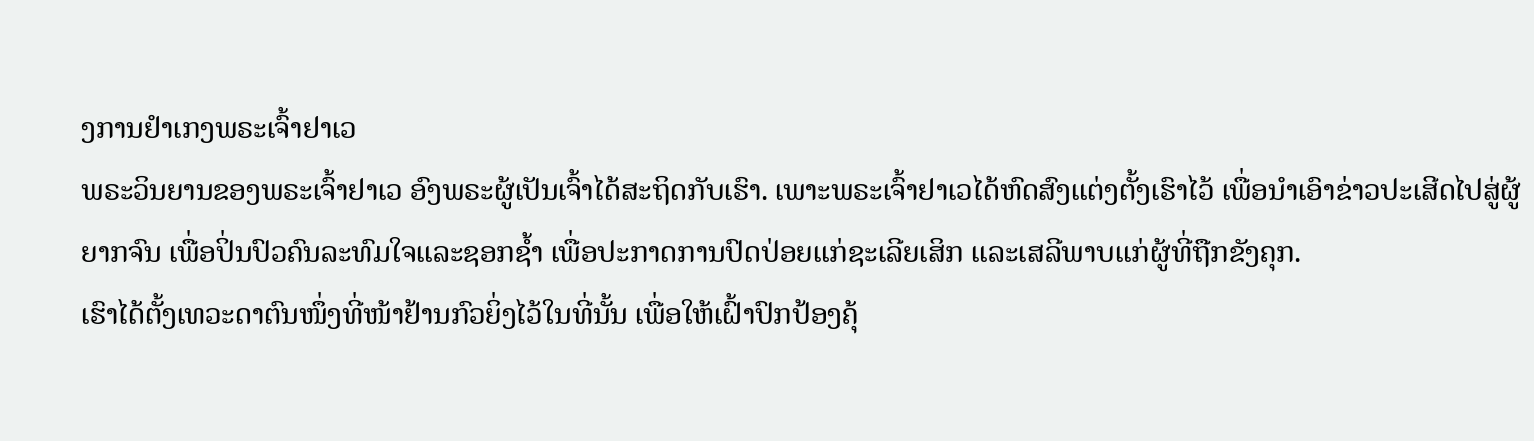ງການຢຳເກງພຣະເຈົ້າຢາເວ
ພຣະວິນຍານຂອງພຣະເຈົ້າຢາເວ ອົງພຣະຜູ້ເປັນເຈົ້າໄດ້ສະຖິດກັບເຮົາ. ເພາະພຣະເຈົ້າຢາເວໄດ້ຫົດສົງແຕ່ງຕັ້ງເຮົາໄວ້ ເພື່ອນຳເອົາຂ່າວປະເສີດໄປສູ່ຜູ້ຍາກຈົນ ເພື່ອປິ່ນປົວຄົນລະທົມໃຈແລະຊອກຊໍ້າ ເພື່ອປະກາດການປົດປ່ອຍແກ່ຊະເລີຍເສິກ ແລະເສລີພາບແກ່ຜູ້ທີ່ຖືກຂັງຄຸກ.
ເຮົາໄດ້ຕັ້ງເທວະດາຕົນໜຶ່ງທີ່ໜ້າຢ້ານກົວຍິ່ງໄວ້ໃນທີ່ນັ້ນ ເພື່ອໃຫ້ເຝົ້າປົກປ້ອງຄຸ້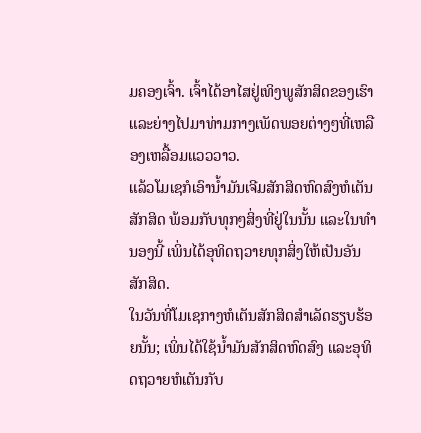ມຄອງເຈົ້າ. ເຈົ້າໄດ້ອາໄສຢູ່ເທິງພູສັກສິດຂອງເຮົາ ແລະຍ່າງໄປມາທ່າມກາງເພັດພອຍຕ່າງໆທີ່ເຫລືອງເຫລື້ອມແວວວາວ.
ແລ້ວໂມເຊກໍເອົານໍ້າມັນເຈີມສັກສິດຫົດສົງຫໍເຕັນສັກສິດ ພ້ອມກັບທຸກໆສິ່ງທີ່ຢູ່ໃນນັ້ນ ແລະໃນທຳນອງນີ້ ເພິ່ນໄດ້ອຸທິດຖວາຍທຸກສິ່ງໃຫ້ເປັນອັນສັກສິດ.
ໃນວັນທີ່ໂມເຊກາງຫໍເຕັນສັກສິດສຳເລັດຮຽບຮ້ອຍນັ້ນ; ເພິ່ນໄດ້ໃຊ້ນໍ້າມັນສັກສິດຫົດສົງ ແລະອຸທິດຖວາຍຫໍເຕັນກັບ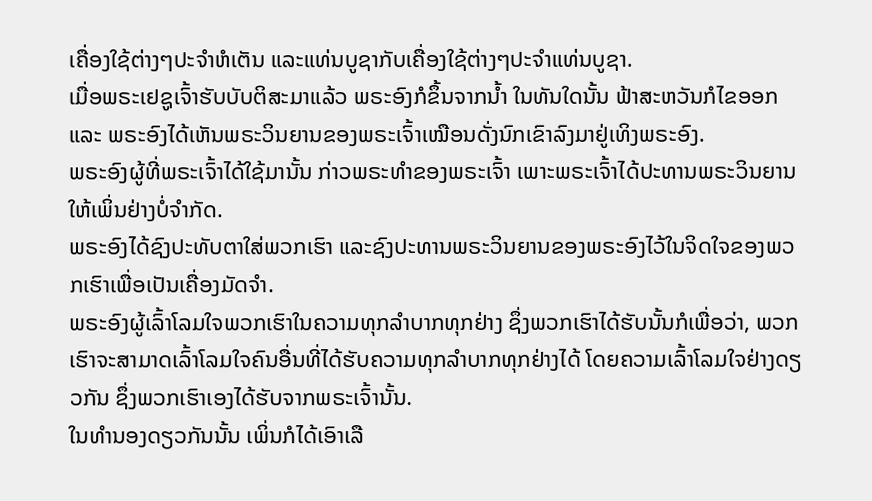ເຄື່ອງໃຊ້ຕ່າງໆປະຈຳຫໍເຕັນ ແລະແທ່ນບູຊາກັບເຄື່ອງໃຊ້ຕ່າງໆປະຈຳແທ່ນບູຊາ.
ເມື່ອພຣະເຢຊູເຈົ້າຮັບບັບຕິສະມາແລ້ວ ພຣະອົງກໍຂຶ້ນຈາກນໍ້າ ໃນທັນໃດນັ້ນ ຟ້າສະຫວັນກໍໄຂອອກ ແລະ ພຣະອົງໄດ້ເຫັນພຣະວິນຍານຂອງພຣະເຈົ້າເໝືອນດັ່ງນົກເຂົາລົງມາຢູ່ເທິງພຣະອົງ.
ພຣະອົງຜູ້ທີ່ພຣະເຈົ້າໄດ້ໃຊ້ມານັ້ນ ກ່າວພຣະທຳຂອງພຣະເຈົ້າ ເພາະພຣະເຈົ້າໄດ້ປະທານພຣະວິນຍານໃຫ້ເພິ່ນຢ່າງບໍ່ຈຳກັດ.
ພຣະອົງໄດ້ຊົງປະທັບຕາໃສ່ພວກເຮົາ ແລະຊົງປະທານພຣະວິນຍານຂອງພຣະອົງໄວ້ໃນຈິດໃຈຂອງພວກເຮົາເພື່ອເປັນເຄື່ອງມັດຈຳ.
ພຣະອົງຜູ້ເລົ້າໂລມໃຈພວກເຮົາໃນຄວາມທຸກລຳບາກທຸກຢ່າງ ຊຶ່ງພວກເຮົາໄດ້ຮັບນັ້ນກໍເພື່ອວ່າ, ພວກເຮົາຈະສາມາດເລົ້າໂລມໃຈຄົນອື່ນທີ່ໄດ້ຮັບຄວາມທຸກລຳບາກທຸກຢ່າງໄດ້ ໂດຍຄວາມເລົ້າໂລມໃຈຢ່າງດຽວກັນ ຊຶ່ງພວກເຮົາເອງໄດ້ຮັບຈາກພຣະເຈົ້ານັ້ນ.
ໃນທຳນອງດຽວກັນນັ້ນ ເພິ່ນກໍໄດ້ເອົາເລື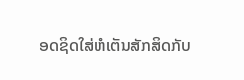ອດຊິດໃສ່ຫໍເຕັນສັກສິດກັບ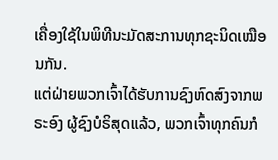ເຄື່ອງໃຊ້ໃນພິທີນະມັດສະການທຸກຊະນິດເໝືອນກັນ.
ແຕ່ຝ່າຍພວກເຈົ້າໄດ້ຮັບການຊົງຫົດສົງຈາກພຣະອົງ ຜູ້ຊົງບໍຣິສຸດແລ້ວ, ພວກເຈົ້າທຸກຄົນກໍ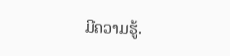ມີຄວາມຮູ້.